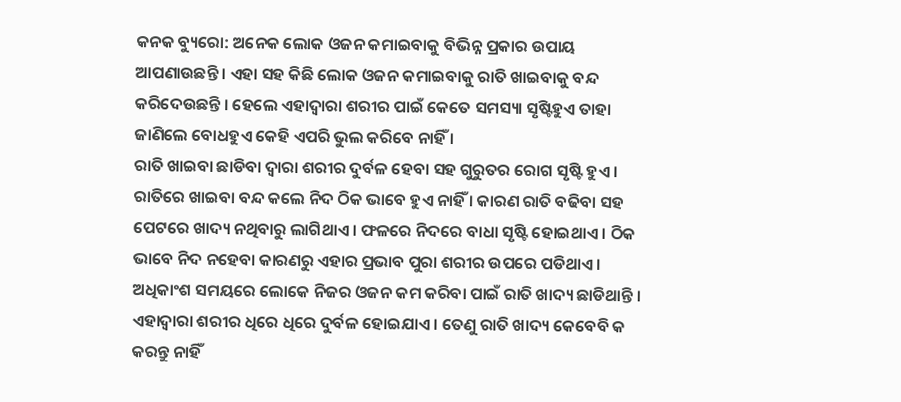କନକ ବ୍ୟୁରୋ: ଅନେକ ଲୋକ ଓଜନ କମାଇବାକୁ ବିଭିନ୍ନ ପ୍ରକାର ଉପାୟ ଆପଣାଉଛନ୍ତି । ଏହା ସହ କିଛି ଲୋକ ଓଜନ କମାଇବାକୁ ରାତି ଖାଇବାକୁ ବନ୍ଦ କରିଦେଉଛନ୍ତି । ହେଲେ ଏହାଦ୍ୱାରା ଶରୀର ପାଇଁ କେତେ ସମସ୍ୟା ସୃଷ୍ଟିହୁଏ ତାହା ଜାଣିଲେ ବୋଧହୁଏ କେହି ଏପରି ଭୁଲ କରିବେ ନାହିଁ ।
ରାତି ଖାଇବା ଛାଡିବା ଦ୍ୱାରା ଶରୀର ଦୁର୍ବଳ ହେବା ସହ ଗୁରୁତର ରୋଗ ସୃଷ୍ଟି ହୁଏ । ରାତିରେ ଖାଇବା ବନ୍ଦ କଲେ ନିଦ ଠିକ ଭାବେ ହୁଏ ନାହିଁ । କାରଣ ରାତି ବଢିବା ସହ ପେଟରେ ଖାଦ୍ୟ ନଥିବାରୁ ଲାଗିଥାଏ । ଫଳରେ ନିଦରେ ବାଧା ସୃଷ୍ଟି ହୋଇଥାଏ । ଠିକ ଭାବେ ନିଦ ନହେବା କାରଣରୁ ଏହାର ପ୍ରଭାବ ପୁରା ଶରୀର ଉପରେ ପଡିଥାଏ ।
ଅଧିକାଂଶ ସମୟରେ ଲୋକେ ନିଜର ଓଜନ କମ କରିବା ପାଇଁ ରାତି ଖାଦ୍ୟ ଛାଡିଥାନ୍ତି । ଏହାଦ୍ୱାରା ଶରୀର ଧିରେ ଧିରେ ଦୁର୍ବଳ ହୋଇଯାଏ । ତେଣୁ ରାତି ଖାଦ୍ୟ କେବେବି କ କରନ୍ତୁ ନାହିଁ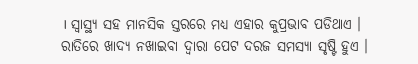। ସ୍ୱାସ୍ଥ୍ୟ ସହ ମାନସିକ ସ୍ତରରେ ମଧ୍ୟ ଏହାର କୁପ୍ରଭାବ ପଡିଥାଏ ।
ରାତିରେ ଖାଦ୍ୟ ନଖାଇବା ଦ୍ୱାରା ପେଟ ଦରଜ ସମସ୍ୟା ସୃଷ୍ଟି ହୁଏ ।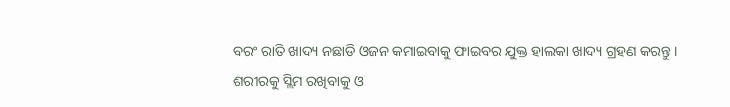ବରଂ ରାତି ଖାଦ୍ୟ ନଛାଡି ଓଜନ କମାଇବାକୁ ଫାଇବର ଯୁକ୍ତ ହାଲକା ଖାଦ୍ୟ ଗ୍ରହଣ କରନ୍ତୁ ।
ଶରୀରକୁ ସ୍ଲିମ ରଖିବାକୁ ଓ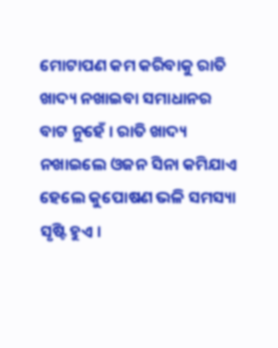ମୋଟାପଣ କମ କରିବାକୁ ରାତି ଖାଦ୍ୟ ନଖାଇବା ସମାଧାନର ବାଟ ନୁହେଁ । ରାତି ଖାଦ୍ୟ ନଖାଇଲେ ଓଜନ ସିନା କମିଯାଏ ହେଲେ କୁପୋଷଣ ଭଳି ସମସ୍ୟା ସୃଷ୍ଟି ହୁଏ ।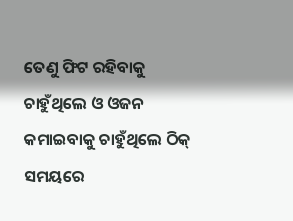ତେଣୁ ଫିଟ ରହିବାକୁ ଚାହୁଁଥିଲେ ଓ ଓଜନ କମାଇବାକୁ ଚାହୁଁଥିଲେ ଠିକ୍ ସମୟରେ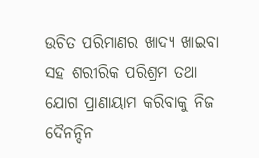ଉଚିତ ପରିମାଣର ଖାଦ୍ୟ ଖାଇବା ସହ ଶରୀରିକ ପରିଶ୍ରମ ତଥା ଯୋଗ ପ୍ରାଣାୟାମ କରିବାକୁ ନିଜ ଦୈନନ୍ଦିନ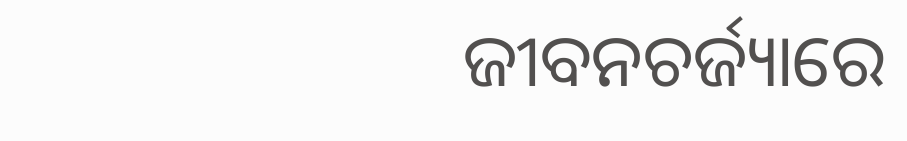ଜୀବନଚର୍ଜ୍ୟାରେ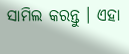ସାମିଲ କରନ୍ତୁ । ଏହା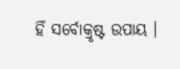ହିଁ ସର୍ବୋକ୍ରୃଷ୍ଟ ଉପାୟ ।